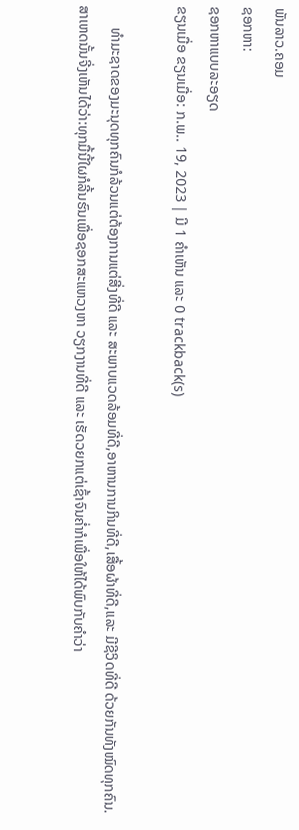ພັນລາວ.ຄອມ
ຊອກຫາ:
ຊອກຫາແບບລະອຽດ
ຂຽນເມື່ອ ຂຽນເມື່ອ: ກ.ພ.. 19, 2023 | ມີ 1 ຄຳເຫັນ ແລະ 0 trackback(s)

      ທຳມະຊາດຂອງມະນຸດທຸກຄົນກໍລ້ວນແຕ່ຕ້ອງການແຕ່ສີ່ງທີ່ດີ ແລະ ສະພາບແວດລ້ອມທີ່ດີ,ອາຫານການກິນທີ່ດີ,ເສື້ອຜ້າທີ່ດີ,ແລະ ມີຊີວິດທີ່ດີ ດ້ວຍກັນທັງໝົດທຸກຄົນ.ສາເຫດນັ້ນຈີ່ງເຫັນໄດ້ວ່າ:ທຸກມື້ນີ້ໃຜກໍລີ້ນຮົນເພື່ອຊອກສະແຫວງຫາ ວຽກງານທີ່ດີ ແລະ ເຮັດວຍກແຕ່ເຊົ້າຈົນຄ່ຳກໍເພື່ອໃຫ້ໄດ້ພົບກັບຄຳວ່າ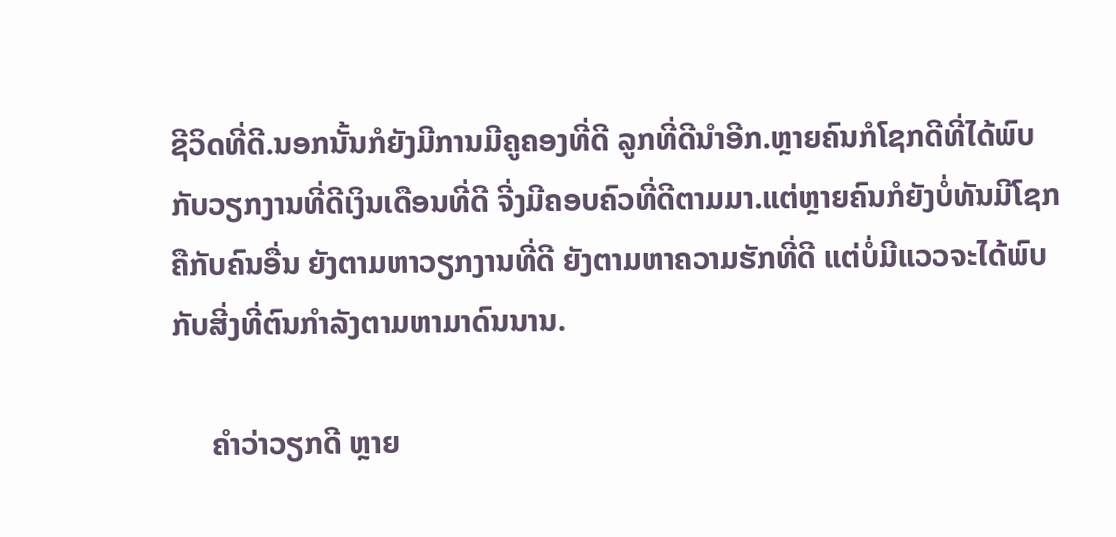ຊີວິດທີ່ດີ.ນອກນັ້ນກໍຍັງມີການມີຄູຄອງທີ່ດີ ລູກທີ່ດີນຳອີກ.ຫຼາຍຄົນກໍໂຊກດີທີ່ໄດ້ພົບກັບວຽກງານທີ່ດີເງິນເດືອນທີ່ດີ ຈີ່ງມີຄອບຄົວທີ່ດີຕາມມາ.ແຕ່ຫຼາຍຄົນກໍຍັງບໍ່ທັນມີໂຊກຄືກັບຄົນອື່ນ ຍັງຕາມຫາວຽກງານທີ່ດີ ຍັງຕາມຫາຄວາມຮັກທີ່ດີ ແຕ່ບໍ່ມີແວວຈະໄດ້ພົບກັບສີ່ງທີ່ຕົນກຳລັງຕາມຫາມາດົນນານ.

     ຄຳວ່າວຽກດີ ຫຼາຍ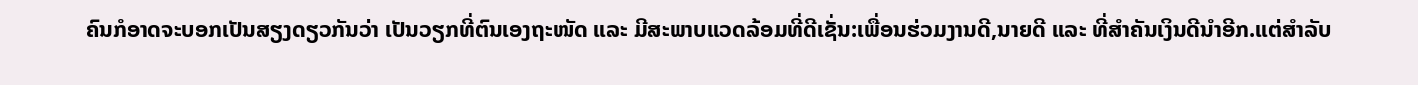ຄົນກໍອາດຈະບອກເປັນສຽງດຽວກັນວ່າ ເປັນວຽກທີ່ຕົນເອງຖະໜັດ ແລະ ມີສະພາບແວດລ້ອມທີ່ດີເຊັ່ນ:ເພື່ອນຮ່ວມງານດີ,ນາຍດີ ແລະ ທີ່ສຳຄັນເງິນດີນຳອີກ.ແຕ່ສຳລັບ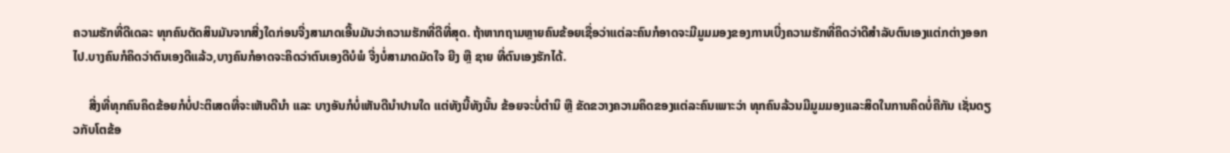ຄວາມຮັກທີ່ດີເດລະ ທຸກຄົນຕັດສິນມັນຈາກສີ່ງໃດກ່ອນຈີ່ງສາມາດເອີ້ນມັນວ່າຄວາມຮັກທີ່ດີທີ່ສຸດ. ຖ້າຫາກຖາມຫຼາຍຄົນຂ້ອຍເຊື່ອວ່າແຕ່ລະຄົນກໍອາດຈະມີມູມມອງຂອງການເບີ່ງຄວາມຮັກທີ່ຄິດວ່າດີສຳລັບຕົນເອງແຕ່ກຕ່າງອອກໄປ.ບາງຄົນກໍຄິດວ່າຕົນເອງດີແລ້ວ,ບາງຄົນກໍອາດຈະຄິດວ່າຕົນເອງດີບໍພໍ ຈີ່ງບໍ່ສາມາດມັດໃຈ ຍີງ ຫຼື ຊາຍ ທີ່ຕົນເອງຮັກໄດ້.

     ສີ່ງທີ່ທຸກຄົນຄິດຂ້ອຍກໍບໍ່ປະຕິເສດທີ່ຈະເຫັນດີນຳ ແລະ ບາງອັນກໍບໍ່ເຫັນດີນຳປານໃດ ແຕ່ທັງນີ້ທັງນັ້ນ ຂ້ອຍຈະບໍ່ຕຳນິ ຫຼື ຂັດຂວາງຄວາມຄິດຂອງແຕ່ລະຄົນເພາະວ່າ ທຸກຄົນລ້ວນມີມູມມອງແລະສິດໃນການຄິດບໍ່ຄືກັນ ເຊັ່ນດຽວກັບໂຕຂ້ອ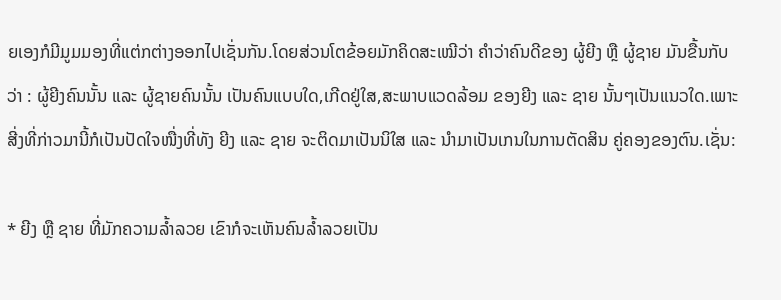ຍເອງກໍມີມູມມອງທີ່ແຕ່ກຕ່າງອອກໄປເຊັ່ນກັນ.ໂດຍສ່ວນໂຕຂ້ອຍມັກຄິດສະເໝີວ່າ ຄຳວ່າຄົນດີຂອງ ຜູ້ຍີງ ຫຼື ຜູ້ຊາຍ ມັນຂື້ນກັບວ່າ : ຜູ້ຍີງຄົນນັ້ນ ແລະ ຜູ້ຊາຍຄົນນັ້ນ ເປັນຄົນແບບໃດ,ເກີດຢູ່ໃສ,ສະພາບແວດລ້ອມ ຂອງຍີງ ແລະ ຊາຍ ນັ້ນໆເປັນແນວໃດ.ເພາະ ສີ່ງທີ່ກ່າວມານີ້ກໍເປັນປັດໃຈໜື່ງທີ່ທັງ ຍີງ ແລະ ຊາຍ ຈະຕິດມາເປັນນິໃສ ແລະ ນຳມາເປັນເກນໃນການຕັດສິນ ຄູ່ຄອງຂອງຕົນ.ເຊັ່ນ:

* ຍີງ ຫຼື ຊາຍ ທີ່ມັກຄວາມລ້ຳລວຍ ເຂົາກໍຈະເຫັນຄົນລ້ຳລວຍເປັນ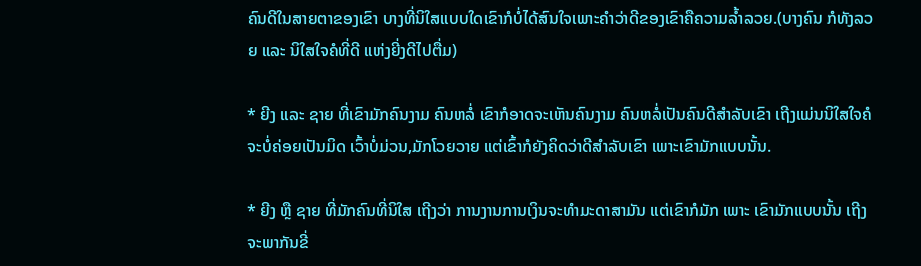ຄົນດີໃນສາຍຕາຂອງເຂົາ ບາງທີ່ນິໃສແບບໃດເຂົາກໍບໍ່ໄດ້ສົນໃຈເພາະຄຳວ່າດີຂອງເຂົາຄືຄວາມລ້ຳລວຍ.(ບາງຄົນ ກໍທັງລວຍ ແລະ ນິໃສໃຈຄໍທີ່ດີ ແຫ່ງຍີ່ງດີໄປຕື່ມ)

* ຍີງ ແລະ ຊາຍ ທີ່ເຂົາມັກຄົນງາມ ຄົນຫລໍ່ ເຂົາກໍອາດຈະເຫັນຄົນງາມ ຄົນຫລໍ່ເປັນຄົນດີສຳລັບເຂົາ ເຖີງແມ່ນນິໃສໃຈຄໍຈະບໍ່ຄ່ອຍເປັນມິດ ເວົ້າບໍ່ມ່ວນ,ມັກໂວຍວາຍ ແຕ່ເຂົ້າກໍຍັງຄິດວ່າດີສຳລັບເຂົາ ເພາະເຂົາມັກແບບນັ້ນ.

* ຍີງ ຫຼື ຊາຍ ທີ່ມັກຄົນທີ່ນິໃສ ເຖີງວ່າ ການງານການເງິນຈະທຳມະດາສາມັນ ແຕ່ເຂົາກໍມັກ ເພາະ ເຂົາມັກແບບນັ້ນ ເຖີງຈະພາກັນຂີ່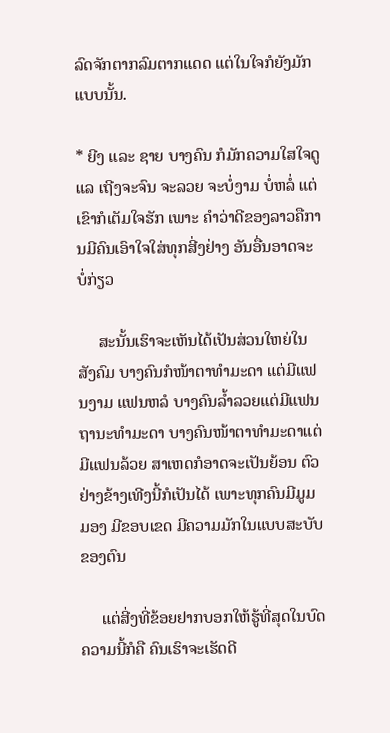ລົດຈັກຕາກລົມຕາກແດດ ແຕ່ໃນໃຈກໍຍັງມັກແບບນັ້ນ.

* ຍີງ ແລະ ຊາຍ ບາງຄົນ ກໍມັກຄວາມໃສໃຈດູແລ ເຖີງຈະຈົນ ຈະລວຍ ຈະບໍ່ງາມ ບໍ່ຫລໍ່ ແຕ່ເຂົາກໍເຕັມໃຈຮັກ ເພາະ ຄຳວ່າດີຂອງລາວຄືການມີຄົນເອົາໃຈໃສ່ທຸກສີ່ງຢ່າງ ອັນອື່ນອາດຈະບໍ່ກ່ຽວ

     ສະນັ້ນເຮົາຈະເຫັນໄດ້ເປັນສ່ວນໃຫຍ່ໃນສັງຄົມ ບາງຄົນກໍໜ້າຕາທຳມະດາ ແຕ່ມີແຟນງາມ ແຟນຫລໍ ບາງຄົນລ້ຳລວຍແຕ່ມີແຟນຖານະທຳມະດາ ບາງຄົນໜ້າຕາທຳມະດາແຕ່ມີແຟນລ້ວຍ ສາເຫດກໍອາດຈະເປັນຍ້ອນ ຕົວຢ່າງຂ້າງເທີງນີ້ກໍເປັນໄດ້ ເພາະທຸກຄົນມີມູມມອງ ມີຂອບເຂດ ມີຄວາມມັກໃນແບບສະບັບຂອງຕົນ

     ແຕ່ສີ່ງທີ່ຂ້ອຍຢາກບອກໃຫ້ຮູ້ທີ່ສຸດໃນບົດຄວາມນີ້ກໍຄື ຄົນເຮົາຈະເຮັດດີ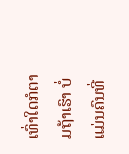ເທົ່າໃດກໍຕາມຖ້າເຮົາ ບໍ່ແມ່ນຄົນທີ່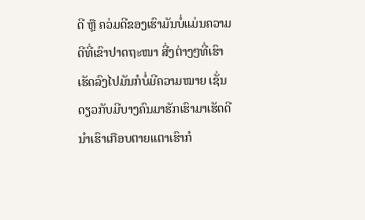ດີ ຫຼື ຄວ່ມດີຂອງເຮົາມັນບໍ່ແມ່ນຄວາມດີທີ່ເຂົາປາດຖະໜາ ສີ່ງຕ່າງໆທີ່ເຮົາເຮັດລົງໄປມັນກໍບໍ່ມີຄວາມໝາຍ ເຊັ່ນດຽວກັບມີບາງຄົນມາຮັກເຮົາມາເຮັດດີນຳເຮົາເກືອບຕາຍແຕາເຮົາກໍ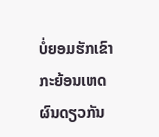ບໍ່ຍອມຮັກເຂົາ ກະຍ້ອນເຫດຜົນດຽວກັນ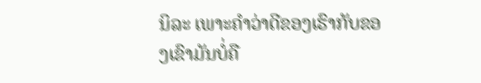ນິລະ ເພາະຄຳວ່າດີຂອງເຮົາກັບຂອງເຂົາມັນບໍ່ຄື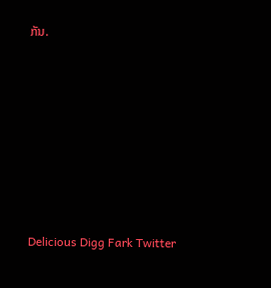ກັນ.









Delicious Digg Fark Twitter